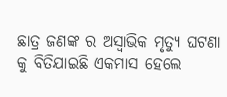ଛାତ୍ର ଜଣଙ୍କ ର ଅସ୍ଵାଭିକ ମୃତ୍ୟୁ ଘଟଣା କୁ ବିତିଯାଇଛି ଏକମାସ ହେଲେ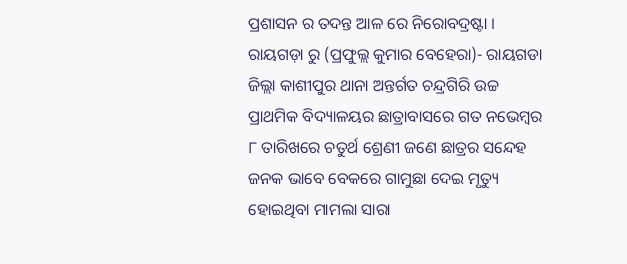ପ୍ରଶାସନ ର ତଦନ୍ତ ଆଳ ରେ ନିରୋବଦ୍ରଷ୍ଟା ।
ରାୟଗଡ଼ା ରୁ (ପ୍ରଫୁଲ୍ଲ କୁମାର ବେହେରା)- ରାୟଗଡା ଜିଲ୍ଲା କାଶୀପୁର ଥାନା ଅନ୍ତର୍ଗତ ଚନ୍ଦ୍ରଗିରି ଉଚ୍ଚ ପ୍ରାଥମିକ ବିଦ୍ୟାଳୟର ଛାତ୍ରାବାସରେ ଗତ ନଭେମ୍ବର ୮ ତାରିଖରେ ଚତୁର୍ଥ ଶ୍ରେଣୀ ଜଣେ ଛାତ୍ରର ସନ୍ଦେହ ଜନକ ଭାବେ ବେକରେ ଗାମୁଛା ଦେଇ ମୃତ୍ୟୁ ହୋଇଥିବା ମାମଲା ସାରା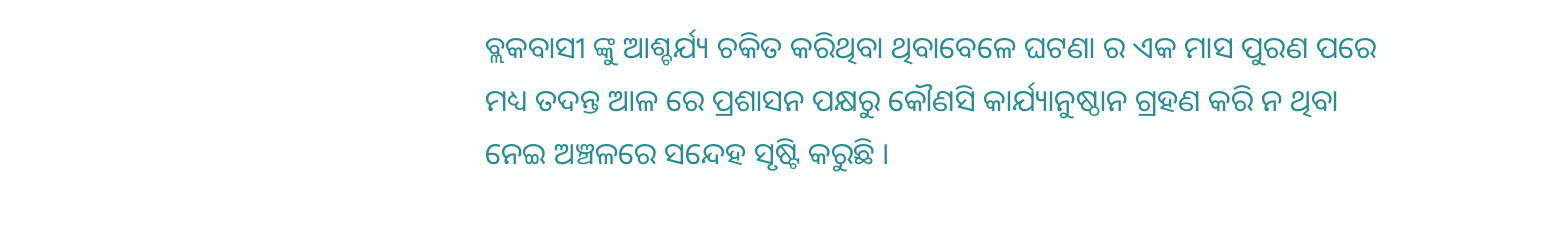ବ୍ଲକବାସୀ ଙ୍କୁ ଆଶ୍ଚର୍ଯ୍ୟ ଚକିତ କରିଥିବା ଥିବାବେଳେ ଘଟଣା ର ଏକ ମାସ ପୁରଣ ପରେ ମଧ୍ୟ ତଦନ୍ତ ଆଳ ରେ ପ୍ରଶାସନ ପକ୍ଷରୁ କୌଣସି କାର୍ଯ୍ୟାନୁଷ୍ଠାନ ଗ୍ରହଣ କରି ନ ଥିବା ନେଇ ଅଞ୍ଚଳରେ ସନ୍ଦେହ ସୃଷ୍ଟି କରୁଛି ।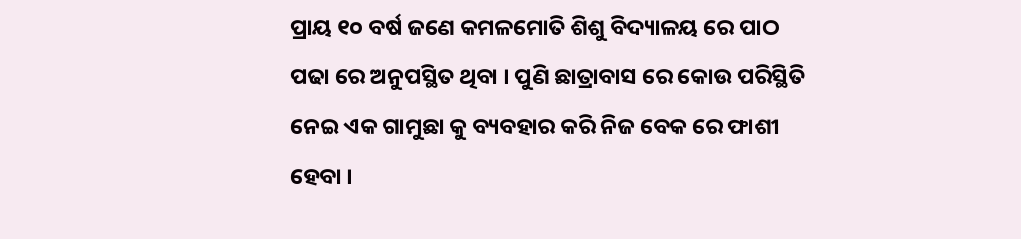ପ୍ରାୟ ୧୦ ବର୍ଷ ଜଣେ କମଳମୋତି ଶିଶୁ ବିଦ୍ୟାଳୟ ରେ ପାଠ ପଢା ରେ ଅନୁପସ୍ଥିତ ଥିବା । ପୁଣି ଛାତ୍ରାବାସ ରେ କୋଉ ପରିସ୍ଥିତି ନେଇ ଏକ ଗାମୁଛା କୁ ବ୍ୟବହାର କରି ନିଜ ବେକ ରେ ଫାଶୀ ହେବା ।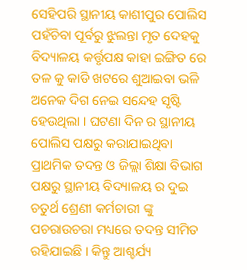ସେହିପରି ସ୍ଥାନୀୟ କାଶୀପୁର ପୋଲିସ ପହଁଚିବା ପୂର୍ବରୁ ଝୁଲନ୍ତା ମୃତ ଦେହକୁ ବିଦ୍ୟାଳୟ କର୍ତ୍ତୃପକ୍ଷ କାହା ଇଙ୍ଗିତ ରେ ତଳ କୁ କାଡି ଖଟରେ ଶୁଆଇବା ଭଳି ଅନେକ ଦିଗ ନେଇ ସନ୍ଦେହ ସୃଷ୍ଟି ହେଉଥିଲା । ଘଟଣା ଦିନ ର ସ୍ଥାନୀୟ ପୋଲିସ ପକ୍ଷରୁ କରାଯାଇଥିବା ପ୍ରାଥମିକ ତଦନ୍ତ ଓ ଜିଲ୍ଲା ଶିକ୍ଷା ବିଭାଗ ପକ୍ଷରୁ ସ୍ଥାନୀୟ ବିଦ୍ୟାଳୟ ର ଦୁଇ ଚତୁର୍ଥ ଶ୍ରେଣୀ କର୍ମଚାରୀ ଙ୍କୁ ପଚରାଉଚରା ମଧ୍ୟରେ ତଦନ୍ତ ସୀମିତ ରହିଯାଇଛି । କିନ୍ତୁ ଆଶ୍ଚର୍ଯ୍ୟ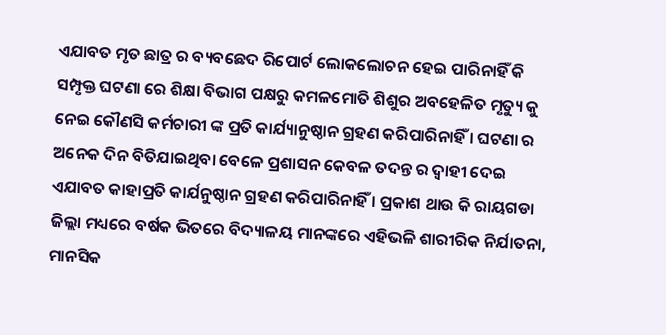ଏଯାବତ ମୃତ ଛାତ୍ର ର ବ୍ୟବଛେଦ ରିପୋର୍ଟ ଲୋକଲୋଚନ ହେଇ ପାରିନାହିଁ କି ସମ୍ପୃକ୍ତ ଘଟଣା ରେ ଶିକ୍ଷା ବିଭାଗ ପକ୍ଷରୁ କମଳମୋତି ଶିଶୁର ଅବହେଳିତ ମୃତ୍ୟୁ କୁ ନେଇ କୌଣସି କର୍ମଚାରୀ ଙ୍କ ପ୍ରତି କାର୍ଯ୍ୟାନୁଷ୍ଠାନ ଗ୍ରହଣ କରିପାରିନାହିଁ । ଘଟଣା ର ଅନେକ ଦିନ ବିତିଯାଇଥିବା ବେଳେ ପ୍ରଶାସନ କେବଳ ତଦନ୍ତ ର ଦ୍ବାହୀ ଦେଇ ଏଯାବତ କାହାପ୍ରତି କାର୍ଯନୁଷ୍ଠାନ ଗ୍ରହଣ କରିପାରିନାହିଁ । ପ୍ରକାଶ ଥାଉ କି ରାୟଗଡା ଜିଲ୍ଲା ମଧ୍ୟରେ ବର୍ଷକ ଭିତରେ ବିଦ୍ୟାଳୟ ମାନଙ୍କରେ ଏହିଭଳି ଶାରୀରିକ ନିର୍ଯାତନା, ମାନସିକ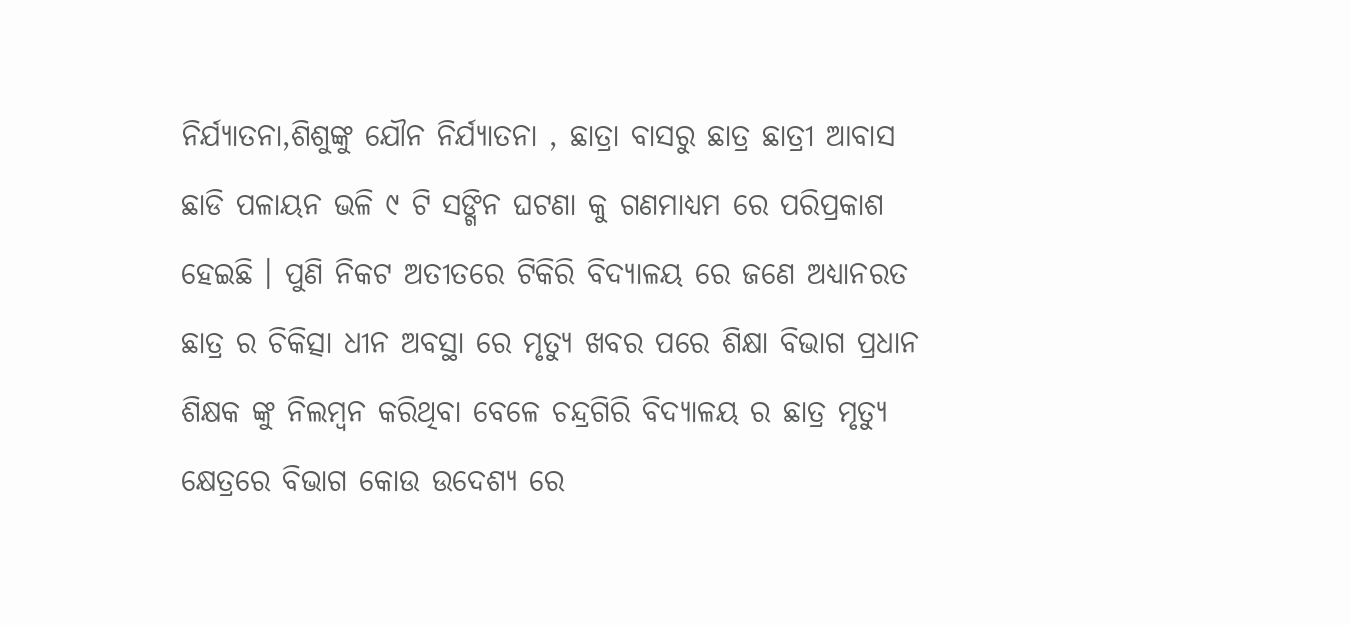ନିର୍ଯ୍ୟାତନା,ଶିଶୁଙ୍କୁ ଯୌନ ନିର୍ଯ୍ୟାତନା , ଛାତ୍ରା ବାସରୁ ଛାତ୍ର ଛାତ୍ରୀ ଆବାସ ଛାଡି ପଳାୟନ ଭଳି ୯ ଟି ସଙ୍ଗିନ ଘଟଣା କୁ ଗଣମାଧ୍ୟମ ରେ ପରିପ୍ରକାଶ ହେଇଛି । ପୁଣି ନିକଟ ଅତୀତରେ ଟିକିରି ବିଦ୍ୟାଳୟ ରେ ଜଣେ ଅଧ୍ୟାନରତ ଛାତ୍ର ର ଚିକିତ୍ସା ଧୀନ ଅବସ୍ଥା ରେ ମୃତ୍ୟୁ ଖବର ପରେ ଶିକ୍ଷା ବିଭାଗ ପ୍ରଧାନ ଶିକ୍ଷକ ଙ୍କୁ ନିଲମ୍ବନ କରିଥିବା ବେଳେ ଚନ୍ଦ୍ରଗିରି ବିଦ୍ୟାଳୟ ର ଛାତ୍ର ମୃତ୍ୟୁ କ୍ଷେତ୍ରରେ ବିଭାଗ କୋଉ ଉଦେଶ୍ୟ ରେ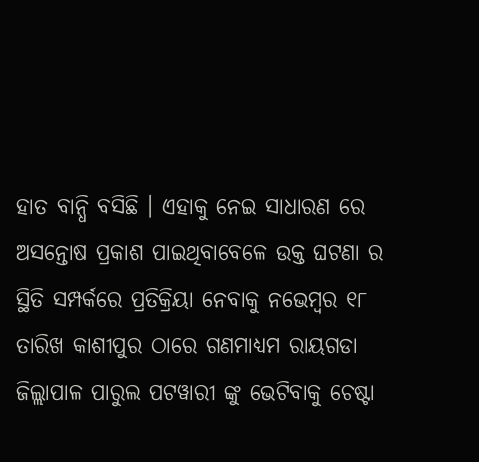ହାତ ବାନ୍ଧି ବସିଛି । ଏହାକୁ ନେଇ ସାଧାରଣ ରେ ଅସନ୍ତୋଷ ପ୍ରକାଶ ପାଇଥିବାବେଳେ ଉକ୍ତ ଘଟଣା ର ସ୍ଥିତି ସମ୍ପର୍କରେ ପ୍ରତିକ୍ରିୟା ନେବାକୁ ନଭେମ୍ବର ୧୮ ତାରିଖ କାଶୀପୁର ଠାରେ ଗଣମାଧ୍ୟମ ରାୟଗଡା ଜିଲ୍ଲାପାଳ ପାରୁଲ ପଟୱାରୀ ଙ୍କୁ ଭେଟିବାକୁ ଚେଷ୍ଟା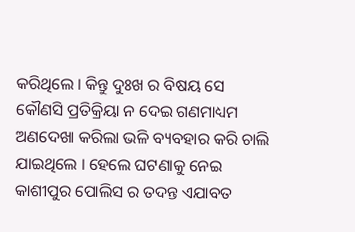କରିଥିଲେ । କିନ୍ତୁ ଦୁଃଖ ର ବିଷୟ ସେ କୌଣସି ପ୍ରତିକ୍ରିୟା ନ ଦେଇ ଗଣମାଧ୍ୟମ ଅଣଦେଖା କରିଲା ଭଳି ବ୍ୟବହାର କରି ଚାଲି ଯାଇଥିଲେ । ହେଲେ ଘଟଣାକୁ ନେଇ କାଶୀପୁର ପୋଲିସ ର ତଦନ୍ତ ଏଯାବତ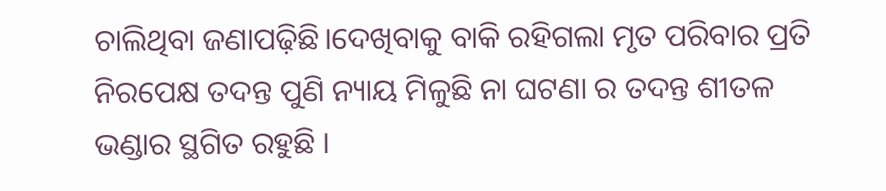ଚାଲିଥିବା ଜଣାପଢ଼ିଛି।ଦେଖିବାକୁ ବାକି ରହିଗଲା ମୃତ ପରିବାର ପ୍ରତି ନିରପେକ୍ଷ ତଦନ୍ତ ପୁଣି ନ୍ୟାୟ ମିଳୁଛି ନା ଘଟଣା ର ତଦନ୍ତ ଶୀତଳ ଭଣ୍ଡାର ସ୍ଥଗିତ ରହୁଛି ।